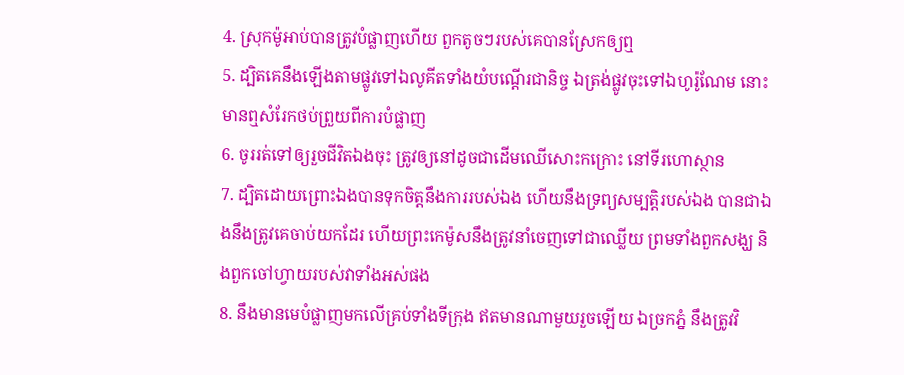4. ស្រុកម៉ូអាប់បានត្រូវបំផ្លាញហើយ ពួកតូចៗរបស់គេបានស្រែកឲ្យឮ
5. ដ្បិតគេនឹងឡើងតាមផ្លូវទៅឯលូគីតទាំងយំបណ្តើរជានិច្ច ឯត្រង់ផ្លូវចុះទៅឯហូរ៉ូណែម នោះមានឮសំរែកថប់ព្រួយពីការបំផ្លាញ
6. ចូររត់ទៅឲ្យរួចជីវិតឯងចុះ ត្រូវឲ្យនៅដូចជាដើមឈើសោះកក្រោះ នៅទីរហោស្ថាន
7. ដ្បិតដោយព្រោះឯងបានទុកចិត្តនឹងការរបស់ឯង ហើយនឹងទ្រព្យសម្បត្តិរបស់ឯង បានជាឯងនឹងត្រូវគេចាប់យកដែរ ហើយព្រះកេម៉ូសនឹងត្រូវនាំចេញទៅជាឈ្លើយ ព្រមទាំងពួកសង្ឃ និងពួកចៅហ្វាយរបស់វាទាំងអស់ផង
8. នឹងមានមេបំផ្លាញមកលើគ្រប់ទាំងទីក្រុង ឥតមានណាមួយរួចឡើយ ឯច្រកភ្នំ នឹងត្រូវវិ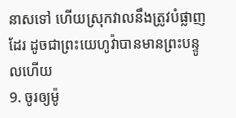នាសទៅ ហើយស្រុកវាលនឹងត្រូវបំផ្លាញដែរ ដូចជាព្រះយេហូវ៉ាបានមានព្រះបន្ទូលហើយ
9. ចូរឲ្យម៉ូ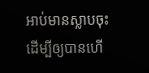អាប់មានស្លាបចុះ ដើម្បីឲ្យបានហើ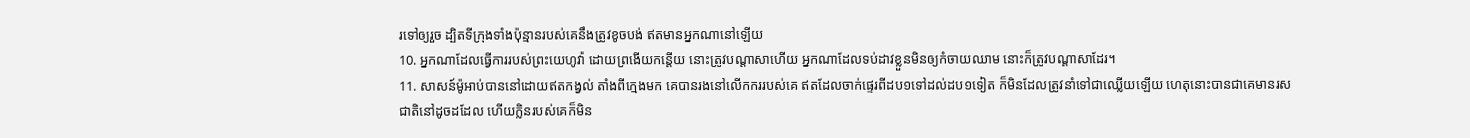រទៅឲ្យរួច ដ្បិតទីក្រុងទាំងប៉ុន្មានរបស់គេនឹងត្រូវខូចបង់ ឥតមានអ្នកណានៅឡើយ
10. អ្នកណាដែលធ្វើការរបស់ព្រះយេហូវ៉ា ដោយព្រងើយកន្តើយ នោះត្រូវបណ្តាសាហើយ អ្នកណាដែលទប់ដាវខ្លួនមិនឲ្យកំចាយឈាម នោះក៏ត្រូវបណ្តាសាដែរ។
11. សាសន៍ម៉ូអាប់បាននៅដោយឥតកង្វល់ តាំងពីក្មេងមក គេបានរងនៅលើកកររបស់គេ ឥតដែលចាក់ផ្ទេរពីដប១ទៅដល់ដប១ទៀត ក៏មិនដែលត្រូវនាំទៅជាឈ្លើយឡើយ ហេតុនោះបានជាគេមានរសជាតិនៅដូចដដែល ហើយក្លិនរបស់គេក៏មិន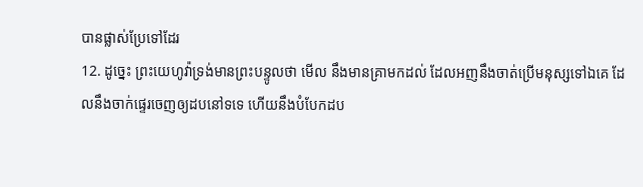បានផ្លាស់ប្រែទៅដែរ
12. ដូច្នេះ ព្រះយេហូវ៉ាទ្រង់មានព្រះបន្ទូលថា មើល នឹងមានគ្រាមកដល់ ដែលអញនឹងចាត់ប្រើមនុស្សទៅឯគេ ដែលនឹងចាក់ផ្ទេរចេញឲ្យដបនៅទទេ ហើយនឹងបំបែកដប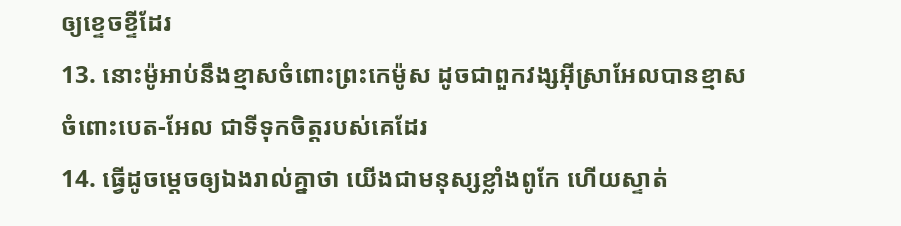ឲ្យខ្ទេចខ្ទីដែរ
13. នោះម៉ូអាប់នឹងខ្មាសចំពោះព្រះកេម៉ូស ដូចជាពួកវង្សអ៊ីស្រាអែលបានខ្មាសចំពោះបេត-អែល ជាទីទុកចិត្តរបស់គេដែរ
14. ធ្វើដូចម្តេចឲ្យឯងរាល់គ្នាថា យើងជាមនុស្សខ្លាំងពូកែ ហើយស្ទាត់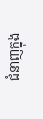ជំនាញក្នុង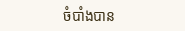ចំបាំងបាន